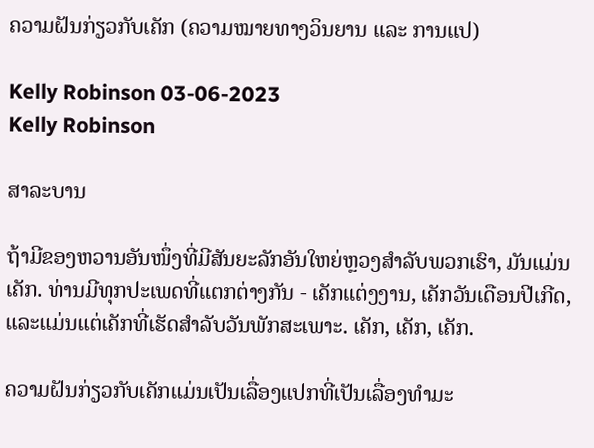ຄວາມຝັນກ່ຽວກັບເຄັກ (ຄວາມໝາຍທາງວິນຍານ ແລະ ການແປ)

Kelly Robinson 03-06-2023
Kelly Robinson

ສາລະບານ

ຖ້າມີຂອງຫວານອັນໜຶ່ງທີ່ມີສັນຍະລັກອັນໃຫຍ່ຫຼວງສຳລັບພວກເຮົາ, ມັນແມ່ນເຄັກ. ທ່ານມີທຸກປະເພດທີ່ແຕກຕ່າງກັນ - ເຄັກແຕ່ງງານ, ເຄັກວັນເດືອນປີເກີດ, ແລະແມ່ນແຕ່ເຄັກທີ່ເຮັດສໍາລັບວັນພັກສະເພາະ. ເຄັກ, ເຄັກ, ເຄັກ.

ຄວາມຝັນກ່ຽວກັບເຄັກແມ່ນເປັນເລື່ອງແປກທີ່ເປັນເລື່ອງທຳມະ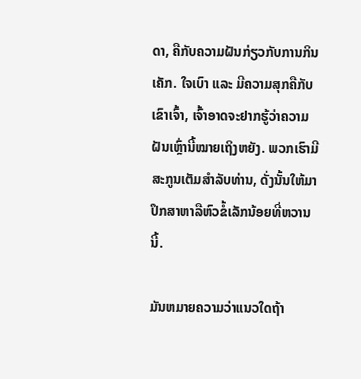ດາ, ຄືກັບຄວາມຝັນກ່ຽວກັບການກິນເຄັກ. ໃຈເບົາ ແລະ ມີຄວາມສຸກຄືກັບເຂົາເຈົ້າ, ເຈົ້າອາດຈະຢາກຮູ້ວ່າຄວາມຝັນເຫຼົ່ານີ້ໝາຍເຖິງຫຍັງ. ພວກເຮົາມີສະກູນເຕັມສໍາລັບທ່ານ, ດັ່ງນັ້ນໃຫ້ມາປຶກສາຫາລືຫົວຂໍ້ເລັກນ້ອຍທີ່ຫວານນີ້.

ມັນຫມາຍຄວາມວ່າແນວໃດຖ້າ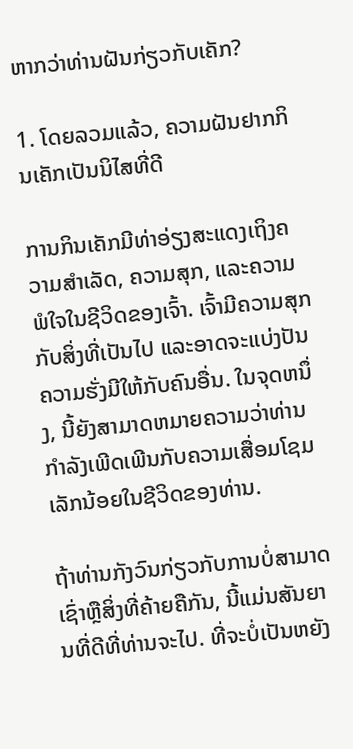ຫາກວ່າທ່ານຝັນກ່ຽວກັບເຄັກ?

1. ໂດຍລວມແລ້ວ, ຄວາມຝັນຢາກກິນເຄັກເປັນນິໄສທີ່ດີ

ການກິນເຄັກມີທ່າອ່ຽງສະແດງເຖິງຄວາມສຳເລັດ, ຄວາມສຸກ, ແລະຄວາມພໍໃຈໃນຊີວິດຂອງເຈົ້າ. ເຈົ້າມີຄວາມສຸກກັບສິ່ງທີ່ເປັນໄປ ແລະອາດຈະແບ່ງປັນຄວາມຮັ່ງມີໃຫ້ກັບຄົນອື່ນ. ໃນຈຸດຫນຶ່ງ, ນີ້ຍັງສາມາດຫມາຍຄວາມວ່າທ່ານກໍາລັງເພີດເພີນກັບຄວາມເສື່ອມໂຊມເລັກນ້ອຍໃນຊີວິດຂອງທ່ານ.

ຖ້າທ່ານກັງວົນກ່ຽວກັບການບໍ່ສາມາດເຊົ່າຫຼືສິ່ງທີ່ຄ້າຍຄືກັນ, ນີ້ແມ່ນສັນຍານທີ່ດີທີ່ທ່ານຈະໄປ. ທີ່ຈະບໍ່ເປັນຫຍັງ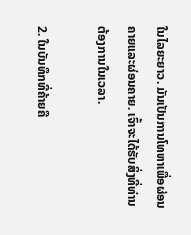ໃນໄລຍະຍາວ. ມັນເປັນການໂທຫາເພື່ອຜ່ອນຄາຍແລະຜ່ອນຄາຍ. ເຈົ້າຈະໄດ້ຮັບສິ່ງທີ່ທ່ານຕ້ອງການໃນເວລາ.

2. ໃນບັນທຶກທີ່ຄ້າຍຄື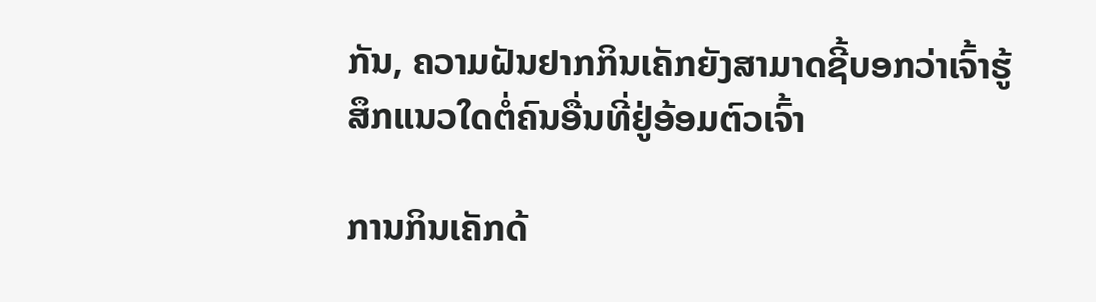ກັນ, ຄວາມຝັນຢາກກິນເຄັກຍັງສາມາດຊີ້ບອກວ່າເຈົ້າຮູ້ສຶກແນວໃດຕໍ່ຄົນອື່ນທີ່ຢູ່ອ້ອມຕົວເຈົ້າ

ການກິນເຄັກດ້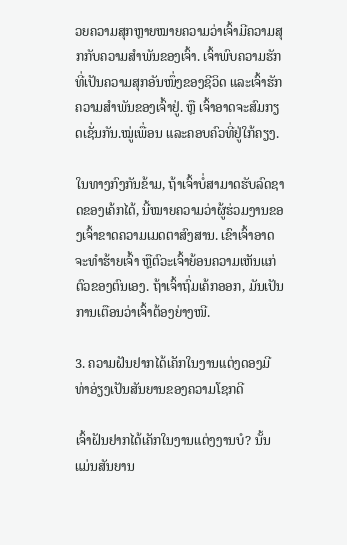ວຍຄວາມສຸກຫຼາຍໝາຍຄວາມວ່າເຈົ້າມີຄວາມສຸກກັບຄວາມສຳພັນຂອງເຈົ້າ. ເຈົ້າພົບຄວາມຮັກທີ່ເປັນຄວາມສຸກອັນໜຶ່ງຂອງຊີວິດ ແລະເຈົ້າຮັກຄວາມສຳພັນຂອງເຈົ້າຢູ່. ຫຼື ເຈົ້າອາດຈະສົມກຽດເຊັ່ນກັນ.ໝູ່ເພື່ອນ ແລະຄອບຄົວທີ່ຢູ່ໃກ້ຄຽງ.

ໃນທາງກົງກັນຂ້າມ, ຖ້າເຈົ້າບໍ່ສາມາດຮັບລົດຊາດຂອງເຄ້ກໄດ້, ນີ້ໝາຍຄວາມວ່າຜູ້ຮ່ວມງານຂອງເຈົ້າຂາດຄວາມເມດຕາສົງສານ. ເຂົາເຈົ້າອາດຈະທຳຮ້າຍເຈົ້າ ຫຼືຕົວະເຈົ້າຍ້ອນຄວາມເຫັນແກ່ຕົວຂອງຕົນເອງ. ຖ້າເຈົ້າຖົ່ມເຄ້ກອອກ, ມັນເປັນການເຕືອນວ່າເຈົ້າຕ້ອງຍ່າງໜີ.

3. ຄວາມຝັນຢາກໄດ້ເຄັກໃນງານແຕ່ງດອງມີທ່າອ່ຽງເປັນສັນຍານຂອງຄວາມໂຊກດີ

ເຈົ້າຝັນຢາກໄດ້ເຄັກໃນງານແຕ່ງງານບໍ? ນັ້ນແມ່ນສັນຍານ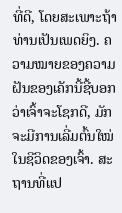ທີ່ດີ, ໂດຍສະເພາະຖ້າທ່ານເປັນເພດຍິງ. ຄວາມໝາຍຂອງຄວາມຝັນຂອງເຄັກນີ້ຊີ້ບອກວ່າເຈົ້າຈະໂຊກດີ, ມັກຈະມີການເລີ່ມຕົ້ນໃໝ່ໃນຊີວິດຂອງເຈົ້າ. ສະຖານທີ່ແປ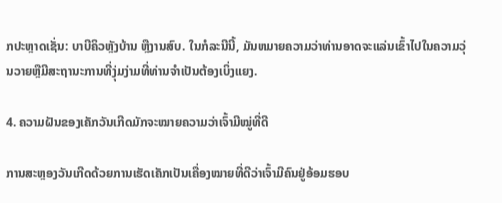ກປະຫຼາດເຊັ່ນ: ບາບີຄິວຫຼັງບ້ານ ຫຼືງານສົບ. ໃນກໍລະນີນີ້, ມັນຫມາຍຄວາມວ່າທ່ານອາດຈະແລ່ນເຂົ້າໄປໃນຄວາມວຸ່ນວາຍຫຼືມີສະຖານະການທີ່ງຸ່ມງ່າມທີ່ທ່ານຈໍາເປັນຕ້ອງເບິ່ງແຍງ.

4. ຄວາມຝັນຂອງເຄັກວັນເກີດມັກຈະໝາຍຄວາມວ່າເຈົ້າມີໝູ່ທີ່ດີ

ການສະຫຼອງວັນເກີດດ້ວຍການເຮັດເຄັກເປັນເຄື່ອງໝາຍທີ່ດີວ່າເຈົ້າມີຄົນຢູ່ອ້ອມຮອບ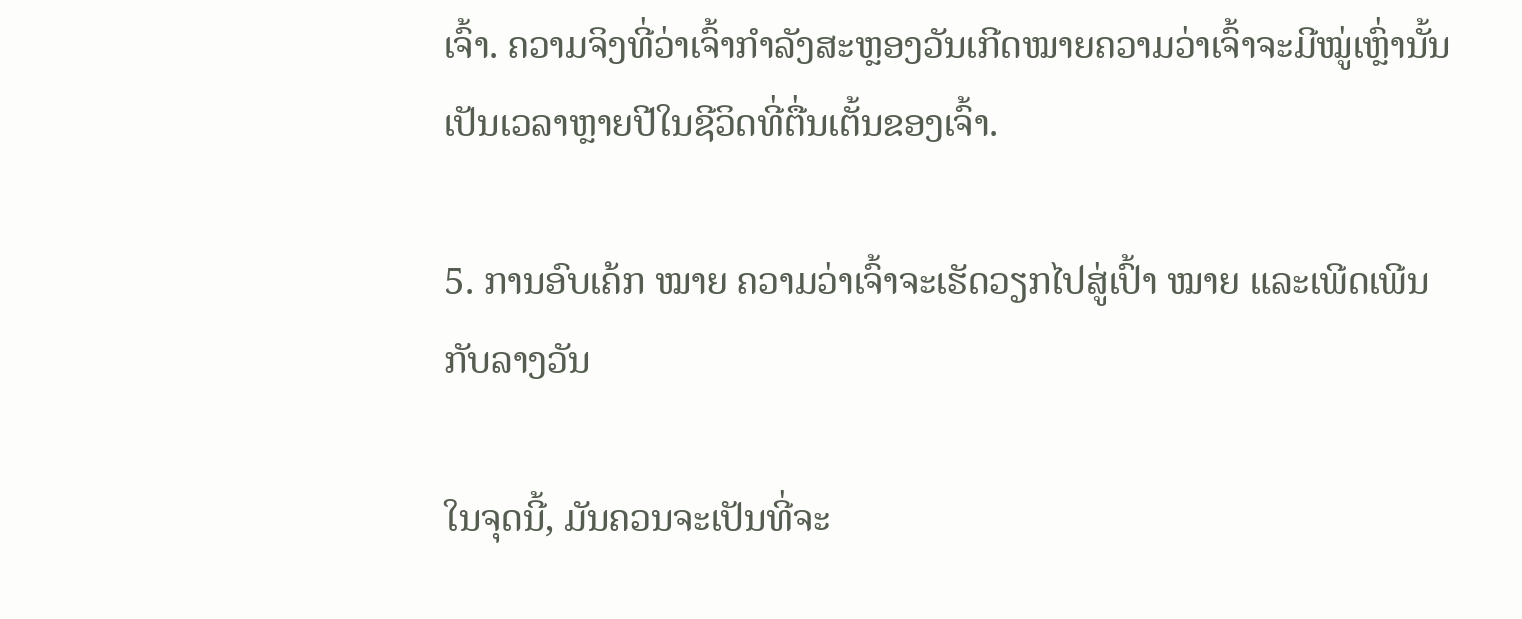ເຈົ້າ. ຄວາມຈິງທີ່ວ່າເຈົ້າກຳລັງສະຫຼອງວັນເກີດໝາຍຄວາມວ່າເຈົ້າຈະມີໝູ່ເຫຼົ່ານັ້ນເປັນເວລາຫຼາຍປີໃນຊີວິດທີ່ຕື່ນເຕັ້ນຂອງເຈົ້າ.

5. ການອົບເຄ້ກ ໝາຍ ຄວາມວ່າເຈົ້າຈະເຮັດວຽກໄປສູ່ເປົ້າ ໝາຍ ແລະເພີດເພີນກັບລາງວັນ

ໃນຈຸດນີ້, ມັນຄວນຈະເປັນທີ່ຈະ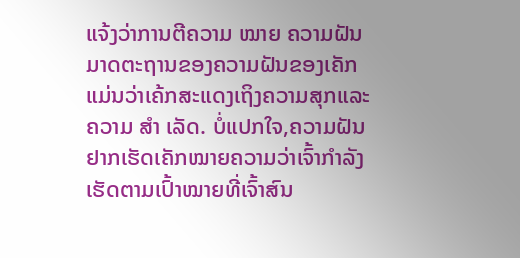ແຈ້ງວ່າການຕີຄວາມ ໝາຍ ຄວາມຝັນມາດຕະຖານຂອງຄວາມຝັນຂອງເຄັກແມ່ນວ່າເຄ້ກສະແດງເຖິງຄວາມສຸກແລະຄວາມ ສຳ ເລັດ. ບໍ່ແປກໃຈ,ຄວາມຝັນຢາກເຮັດເຄັກໝາຍຄວາມວ່າເຈົ້າກຳລັງເຮັດຕາມເປົ້າໝາຍທີ່ເຈົ້າສົນ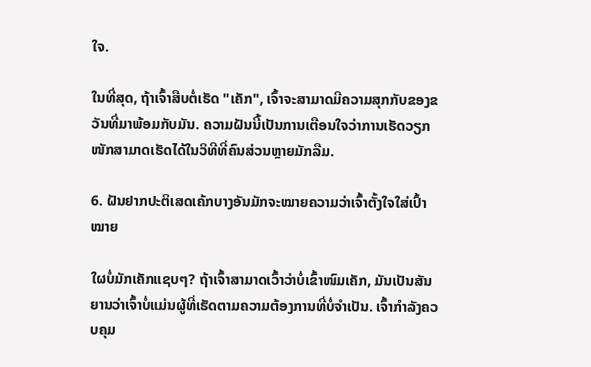ໃຈ.

ໃນທີ່ສຸດ, ຖ້າເຈົ້າສືບຕໍ່ເຮັດ "ເຄັກ", ເຈົ້າຈະສາມາດມີຄວາມສຸກກັບຂອງຂວັນທີ່ມາພ້ອມກັບມັນ. ຄວາມຝັນນີ້ເປັນການເຕືອນໃຈວ່າການເຮັດວຽກໜັກສາມາດເຮັດໄດ້ໃນວິທີທີ່ຄົນສ່ວນຫຼາຍມັກລືມ.

6. ຝັນຢາກປະຕິເສດເຄ້ກບາງອັນມັກຈະໝາຍຄວາມວ່າເຈົ້າຕັ້ງໃຈໃສ່ເປົ້າໝາຍ

ໃຜບໍ່ມັກເຄັກແຊບໆ? ຖ້າເຈົ້າສາມາດເວົ້າວ່າບໍ່ເຂົ້າໜົມເຄັກ, ມັນເປັນສັນຍານວ່າເຈົ້າບໍ່ແມ່ນຜູ້ທີ່ເຮັດຕາມຄວາມຕ້ອງການທີ່ບໍ່ຈຳເປັນ. ເຈົ້າກໍາລັງຄວບຄຸມ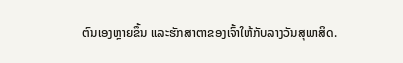ຕົນເອງຫຼາຍຂຶ້ນ ແລະຮັກສາຕາຂອງເຈົ້າໃຫ້ກັບລາງວັນສຸພາສິດ.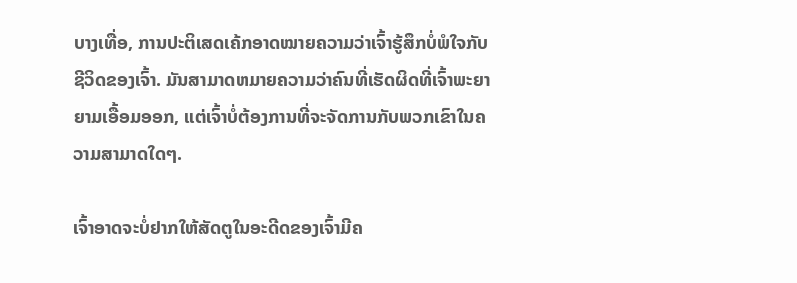ບາງເທື່ອ, ການປະຕິເສດເຄ້ກອາດໝາຍຄວາມວ່າເຈົ້າຮູ້ສຶກບໍ່ພໍໃຈກັບຊີວິດຂອງເຈົ້າ. ມັນສາມາດຫມາຍຄວາມວ່າຄົນທີ່ເຮັດຜິດທີ່ເຈົ້າພະຍາຍາມເອື້ອມອອກ, ແຕ່ເຈົ້າບໍ່ຕ້ອງການທີ່ຈະຈັດການກັບພວກເຂົາໃນຄວາມສາມາດໃດໆ.

ເຈົ້າອາດຈະບໍ່ຢາກໃຫ້ສັດຕູໃນອະດີດຂອງເຈົ້າມີຄ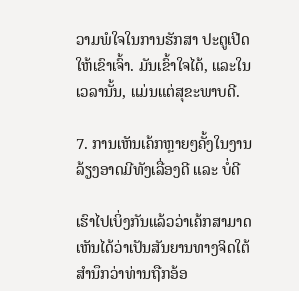ວາມພໍໃຈໃນການຮັກສາ ປະຕູເປີດໃຫ້ເຂົາເຈົ້າ. ມັນເຂົ້າໃຈໄດ້, ແລະໃນເວລານັ້ນ, ແມ່ນແຕ່ສຸຂະພາບດີ.

7. ການເຫັນເຄ້ກຫຼາຍໆຄັ້ງໃນງານລ້ຽງອາດມີທັງເລື່ອງດີ ແລະ ບໍ່ດີ

ເຮົາໄປເບິ່ງກັນແລ້ວວ່າເຄ້ກສາມາດເຫັນໄດ້ວ່າເປັນສັນຍານທາງຈິດໃຕ້ສຳນຶກວ່າທ່ານຖືກອ້ອ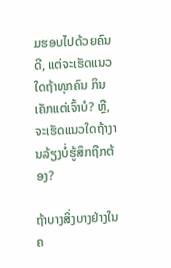ມຮອບໄປດ້ວຍຄົນດີ, ແຕ່ຈະເຮັດແນວໃດຖ້າທຸກຄົນ ກິນເຄັກແຕ່ເຈົ້າບໍ? ຫຼື, ຈະເຮັດແນວໃດຖ້າງານລ້ຽງບໍ່ຮູ້ສຶກຖືກຕ້ອງ?

ຖ້າບາງສິ່ງບາງຢ່າງໃນຄ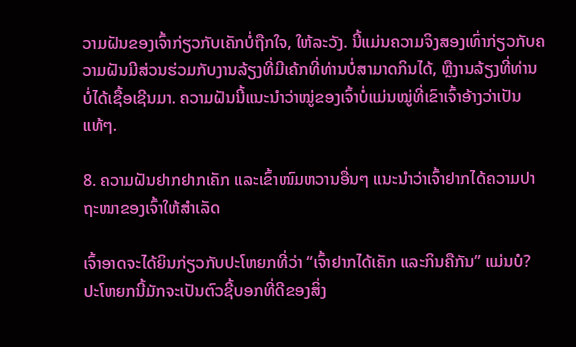ວາມຝັນຂອງເຈົ້າກ່ຽວກັບເຄັກບໍ່ຖືກໃຈ, ໃຫ້ລະວັງ. ນີ້ແມ່ນຄວາມຈິງສອງເທົ່າກ່ຽວກັບຄວາມຝັນມີສ່ວນຮ່ວມກັບງານລ້ຽງທີ່ມີເຄ້ກທີ່ທ່ານບໍ່ສາມາດກິນໄດ້, ຫຼືງານລ້ຽງທີ່ທ່ານບໍ່ໄດ້ເຊື້ອເຊີນມາ. ຄວາມຝັນນີ້ແນະນຳວ່າໝູ່ຂອງເຈົ້າບໍ່ແມ່ນໝູ່ທີ່ເຂົາເຈົ້າອ້າງວ່າເປັນແທ້ໆ.

8. ຄວາມຝັນຢາກຢາກເຄັກ ແລະເຂົ້າໜົມຫວານອື່ນໆ ແນະນຳວ່າເຈົ້າຢາກໄດ້ຄວາມປາຖະໜາຂອງເຈົ້າໃຫ້ສຳເລັດ

ເຈົ້າອາດຈະໄດ້ຍິນກ່ຽວກັບປະໂຫຍກທີ່ວ່າ “ເຈົ້າຢາກໄດ້ເຄັກ ແລະກິນຄືກັນ” ແມ່ນບໍ? ປະໂຫຍກນີ້ມັກຈະເປັນຕົວຊີ້ບອກທີ່ດີຂອງສິ່ງ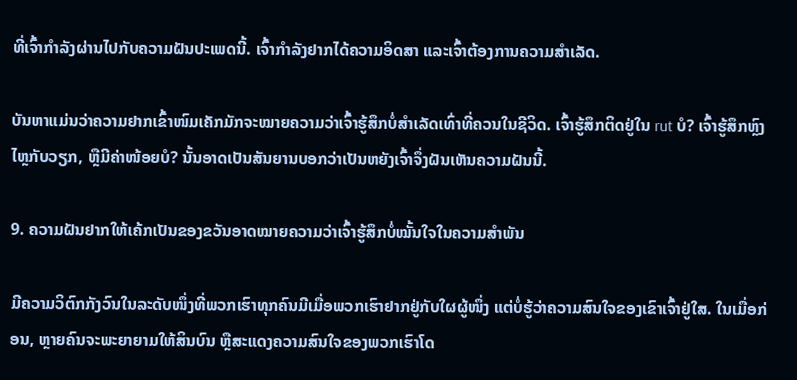ທີ່ເຈົ້າກໍາລັງຜ່ານໄປກັບຄວາມຝັນປະເພດນີ້. ເຈົ້າກຳລັງຢາກໄດ້ຄວາມອິດສາ ແລະເຈົ້າຕ້ອງການຄວາມສຳເລັດ.

ບັນຫາແມ່ນວ່າຄວາມຢາກເຂົ້າໜົມເຄັກມັກຈະໝາຍຄວາມວ່າເຈົ້າຮູ້ສຶກບໍ່ສຳເລັດເທົ່າທີ່ຄວນໃນຊີວິດ. ເຈົ້າຮູ້ສຶກຕິດຢູ່ໃນ rut ບໍ? ເຈົ້າຮູ້ສຶກຫຼົງໄຫຼກັບວຽກ, ຫຼືມີຄ່າໜ້ອຍບໍ? ນັ້ນອາດເປັນສັນຍານບອກວ່າເປັນຫຍັງເຈົ້າຈຶ່ງຝັນເຫັນຄວາມຝັນນີ້.

9. ຄວາມຝັນຢາກໃຫ້ເຄ້ກເປັນຂອງຂວັນອາດໝາຍຄວາມວ່າເຈົ້າຮູ້ສຶກບໍ່ໝັ້ນໃຈໃນຄວາມສຳພັນ

ມີຄວາມວິຕົກກັງວົນໃນລະດັບໜຶ່ງທີ່ພວກເຮົາທຸກຄົນມີເມື່ອພວກເຮົາຢາກຢູ່ກັບໃຜຜູ້ໜຶ່ງ ແຕ່ບໍ່ຮູ້ວ່າຄວາມສົນໃຈຂອງເຂົາເຈົ້າຢູ່ໃສ. ໃນເມື່ອກ່ອນ, ຫຼາຍຄົນຈະພະຍາຍາມໃຫ້ສິນບົນ ຫຼືສະແດງຄວາມສົນໃຈຂອງພວກເຮົາໂດ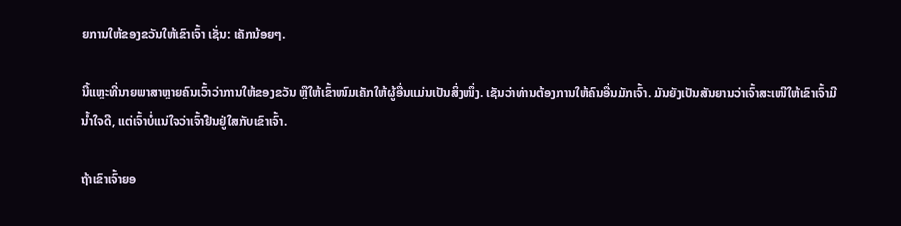ຍການໃຫ້ຂອງຂວັນໃຫ້ເຂົາເຈົ້າ ເຊັ່ນ: ເຄັກນ້ອຍໆ.

ນີ້ແຫຼະທີ່ນາຍພາສາຫຼາຍຄົນເວົ້າວ່າການໃຫ້ຂອງຂວັນ ຫຼືໃຫ້ເຂົ້າໜົມເຄັກໃຫ້ຜູ້ອື່ນແມ່ນເປັນສິ່ງໜຶ່ງ. ເຊັນວ່າທ່ານຕ້ອງການໃຫ້ຄົນອື່ນມັກເຈົ້າ. ມັນຍັງເປັນສັນຍານວ່າເຈົ້າສະເໜີໃຫ້ເຂົາເຈົ້າມີນໍ້າໃຈດີ, ແຕ່ເຈົ້າບໍ່ແນ່ໃຈວ່າເຈົ້າຢືນຢູ່ໃສກັບເຂົາເຈົ້າ.

ຖ້າເຂົາເຈົ້າຍອ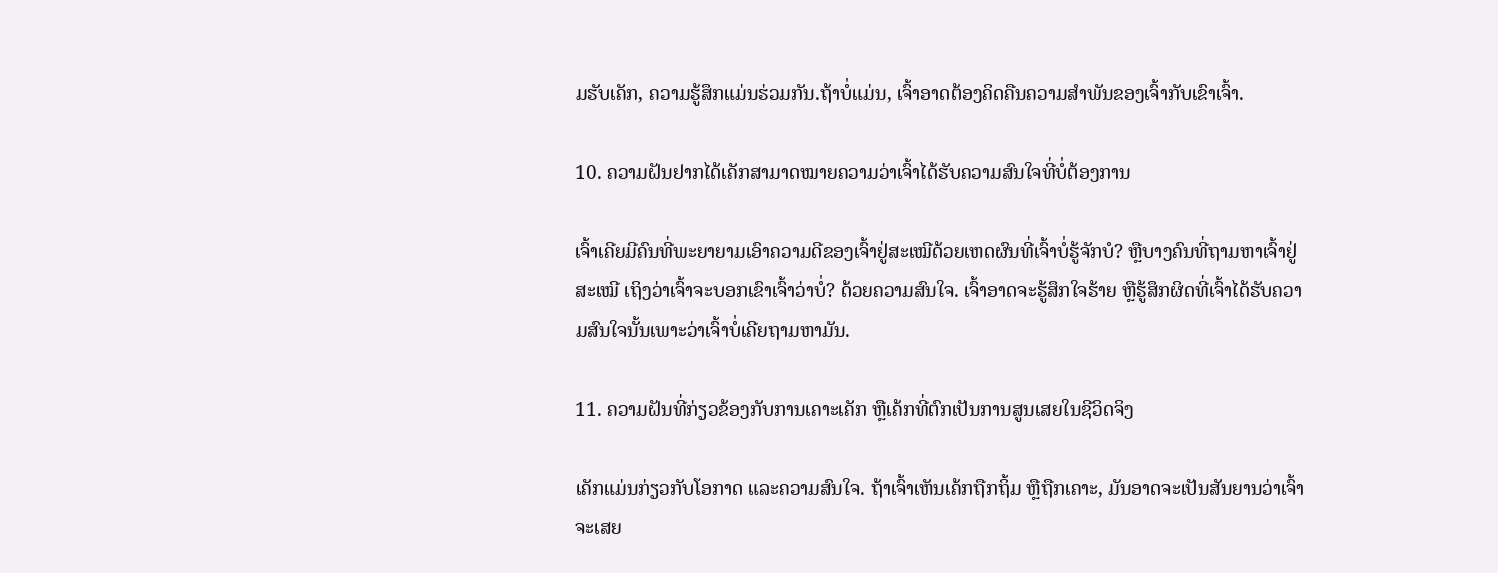ມຮັບເຄັກ, ຄວາມຮູ້ສຶກແມ່ນຮ່ວມກັນ.ຖ້າບໍ່ແມ່ນ, ເຈົ້າອາດຕ້ອງຄິດຄືນຄວາມສຳພັນຂອງເຈົ້າກັບເຂົາເຈົ້າ.

10. ຄວາມຝັນຢາກໄດ້ເຄັກສາມາດໝາຍຄວາມວ່າເຈົ້າໄດ້ຮັບຄວາມສົນໃຈທີ່ບໍ່ຕ້ອງການ

ເຈົ້າເຄີຍມີຄົນທີ່ພະຍາຍາມເອົາຄວາມດີຂອງເຈົ້າຢູ່ສະເໝີດ້ວຍເຫດຜົນທີ່ເຈົ້າບໍ່ຮູ້ຈັກບໍ? ຫຼືບາງຄົນທີ່ຖາມຫາເຈົ້າຢູ່ສະເໝີ ເຖິງວ່າເຈົ້າຈະບອກເຂົາເຈົ້າວ່າບໍ່? ດ້ວຍຄວາມສົນໃຈ. ເຈົ້າອາດຈະຮູ້ສຶກໃຈຮ້າຍ ຫຼືຮູ້ສຶກຜິດທີ່ເຈົ້າໄດ້ຮັບຄວາມສົນໃຈນັ້ນເພາະວ່າເຈົ້າບໍ່ເຄີຍຖາມຫາມັນ.

11. ຄວາມຝັນທີ່ກ່ຽວຂ້ອງກັບການເຄາະເຄັກ ຫຼືເຄ້ກທີ່ຕົກເປັນການສູນເສຍໃນຊີວິດຈິງ

ເຄັກແມ່ນກ່ຽວກັບໂອກາດ ແລະຄວາມສົນໃຈ. ຖ້າເຈົ້າເຫັນເຄ້ກຖືກຖິ້ມ ຫຼືຖືກເຄາະ, ມັນອາດຈະເປັນສັນຍານວ່າເຈົ້າຈະເສຍ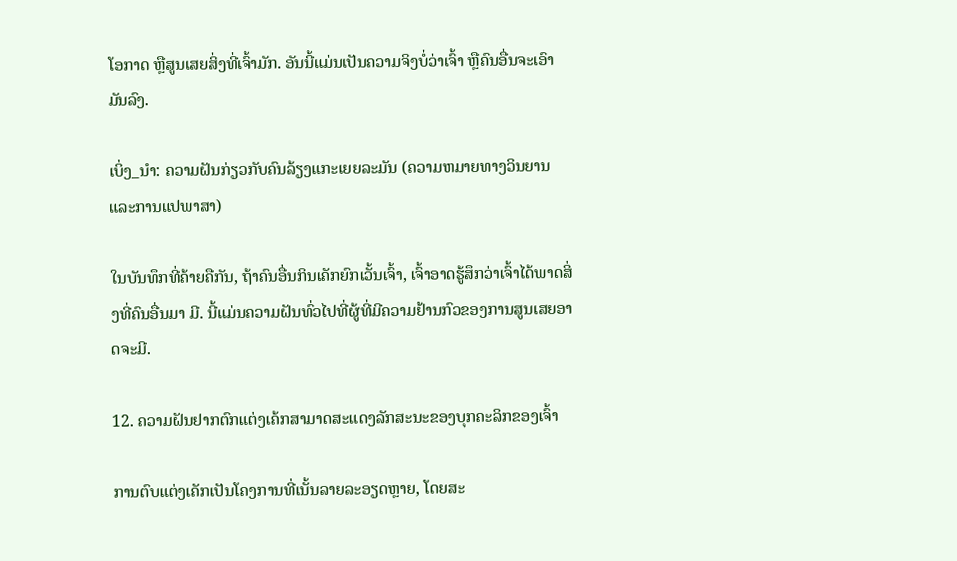ໂອກາດ ຫຼືສູນເສຍສິ່ງທີ່ເຈົ້າມັກ. ອັນນີ້ແມ່ນເປັນຄວາມຈິງບໍ່ວ່າເຈົ້າ ຫຼືຄົນອື່ນຈະເອົາມັນລົງ.

ເບິ່ງ_ນຳ: ຄວາມຝັນກ່ຽວກັບຄົນລ້ຽງແກະເຍຍລະມັນ (ຄວາມຫມາຍທາງວິນຍານແລະການແປພາສາ)

ໃນບັນທຶກທີ່ຄ້າຍຄືກັນ, ຖ້າຄົນອື່ນກິນເຄັກຍົກເວັ້ນເຈົ້າ, ເຈົ້າອາດຮູ້ສຶກວ່າເຈົ້າໄດ້ພາດສິ່ງທີ່ຄົນອື່ນມາ ມີ. ນີ້ແມ່ນຄວາມຝັນທົ່ວໄປທີ່ຜູ້ທີ່ມີຄວາມຢ້ານກົວຂອງການສູນເສຍອາດຈະມີ.

12. ຄວາມຝັນຢາກຕົກແຕ່ງເຄ້ກສາມາດສະແດງລັກສະນະຂອງບຸກຄະລິກຂອງເຈົ້າ

ການຕົບແຕ່ງເຄັກເປັນໂຄງການທີ່ເນັ້ນລາຍລະອຽດຫຼາຍ, ໂດຍສະ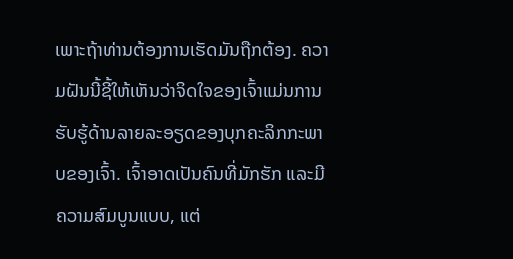ເພາະຖ້າທ່ານຕ້ອງການເຮັດມັນຖືກຕ້ອງ. ຄວາມຝັນນີ້ຊີ້ໃຫ້ເຫັນວ່າຈິດໃຈຂອງເຈົ້າແມ່ນການຮັບຮູ້ດ້ານລາຍລະອຽດຂອງບຸກຄະລິກກະພາບຂອງເຈົ້າ. ເຈົ້າອາດເປັນຄົນທີ່ມັກຮັກ ແລະມີຄວາມສົມບູນແບບ, ແຕ່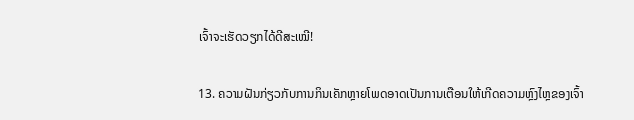ເຈົ້າຈະເຮັດວຽກໄດ້ດີສະເໝີ!

13. ຄວາມຝັນກ່ຽວກັບການກິນເຄັກຫຼາຍໂພດອາດເປັນການເຕືອນໃຫ້ເກີດຄວາມຫຼົງໄຫຼຂອງເຈົ້າ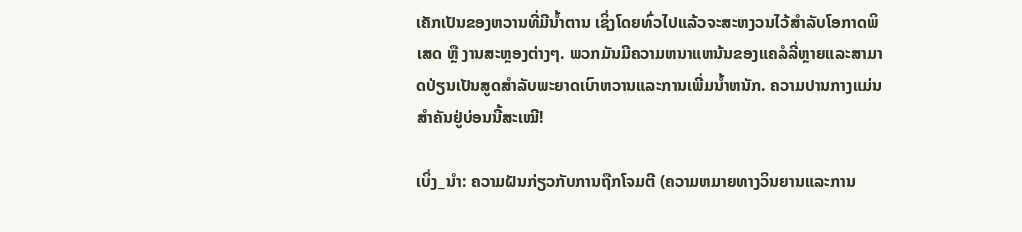ເຄັກເປັນຂອງຫວານທີ່ມີນໍ້າຕານ ເຊິ່ງໂດຍທົ່ວໄປແລ້ວຈະສະຫງວນໄວ້ສຳລັບໂອກາດພິເສດ ຫຼື ງານສະຫຼອງຕ່າງໆ. ພວກມັນມີຄວາມຫນາແຫນ້ນຂອງແຄລໍລີ່ຫຼາຍແລະສາມາດປ່ຽນເປັນສູດສໍາລັບພະຍາດເບົາຫວານແລະການເພີ່ມນ້ຳຫນັກ. ຄວາມປານກາງແມ່ນສຳຄັນຢູ່ບ່ອນນີ້ສະເໝີ!

ເບິ່ງ_ນຳ: ຄວາມຝັນກ່ຽວກັບການຖືກໂຈມຕີ (ຄວາມຫມາຍທາງວິນຍານແລະການ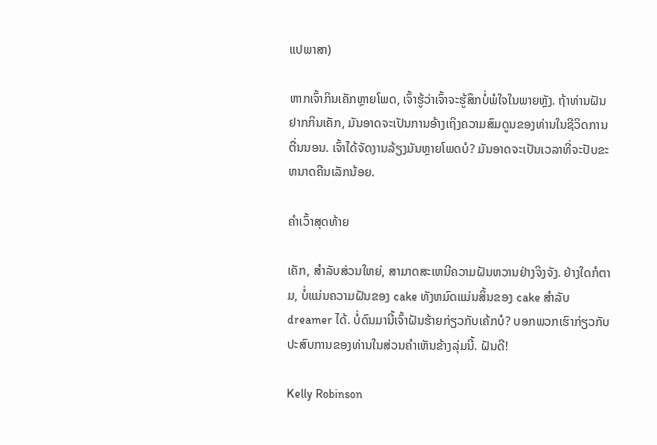ແປພາສາ)

ຫາກເຈົ້າກິນເຄັກຫຼາຍໂພດ, ເຈົ້າຮູ້ວ່າເຈົ້າຈະຮູ້ສຶກບໍ່ພໍໃຈໃນພາຍຫຼັງ. ຖ້າທ່ານຝັນຢາກກິນເຄັກ, ມັນອາດຈະເປັນການອ້າງເຖິງຄວາມສົມດູນຂອງທ່ານໃນຊີວິດການຕື່ນນອນ. ເຈົ້າໄດ້ຈັດງານລ້ຽງມັນຫຼາຍໂພດບໍ? ມັນອາດຈະເປັນເວລາທີ່ຈະປັບຂະຫນາດຄືນເລັກນ້ອຍ.

ຄໍາເວົ້າສຸດທ້າຍ

ເຄັກ, ສໍາລັບສ່ວນໃຫຍ່, ສາມາດສະເຫນີຄວາມຝັນຫວານຢ່າງຈິງຈັງ. ຢ່າງໃດກໍຕາມ, ບໍ່ແມ່ນຄວາມຝັນຂອງ cake ທັງຫມົດແມ່ນສິ້ນຂອງ cake ສໍາລັບ dreamer ໄດ້. ບໍ່ດົນມານີ້ເຈົ້າຝັນຮ້າຍກ່ຽວກັບເຄ້ກບໍ? ບອກພວກເຮົາກ່ຽວກັບປະສົບການຂອງທ່ານໃນສ່ວນຄໍາເຫັນຂ້າງລຸ່ມນີ້. ຝັນດີ!

Kelly Robinson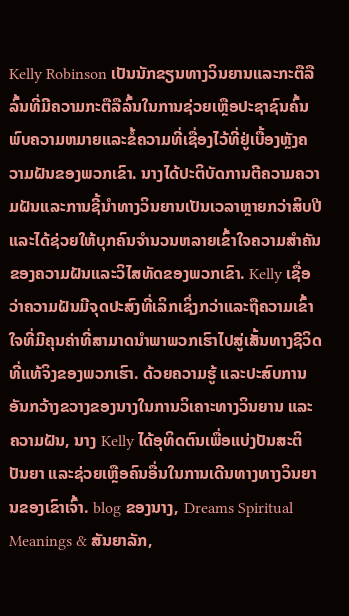Kelly Robinson ເປັນນັກຂຽນທາງວິນຍານແລະກະຕືລືລົ້ນທີ່ມີຄວາມກະຕືລືລົ້ນໃນການຊ່ວຍເຫຼືອປະຊາຊົນຄົ້ນພົບຄວາມຫມາຍແລະຂໍ້ຄວາມທີ່ເຊື່ອງໄວ້ທີ່ຢູ່ເບື້ອງຫຼັງຄວາມຝັນຂອງພວກເຂົາ. ນາງໄດ້ປະຕິບັດການຕີຄວາມຄວາມຝັນແລະການຊີ້ນໍາທາງວິນຍານເປັນເວລາຫຼາຍກວ່າສິບປີແລະໄດ້ຊ່ວຍໃຫ້ບຸກຄົນຈໍານວນຫລາຍເຂົ້າໃຈຄວາມສໍາຄັນຂອງຄວາມຝັນແລະວິໄສທັດຂອງພວກເຂົາ. Kelly ເຊື່ອວ່າຄວາມຝັນມີຈຸດປະສົງທີ່ເລິກເຊິ່ງກວ່າແລະຖືຄວາມເຂົ້າໃຈທີ່ມີຄຸນຄ່າທີ່ສາມາດນໍາພາພວກເຮົາໄປສູ່ເສັ້ນທາງຊີວິດທີ່ແທ້ຈິງຂອງພວກເຮົາ. ດ້ວຍຄວາມຮູ້ ແລະປະສົບການອັນກວ້າງຂວາງຂອງນາງໃນການວິເຄາະທາງວິນຍານ ແລະຄວາມຝັນ, ນາງ Kelly ໄດ້ອຸທິດຕົນເພື່ອແບ່ງປັນສະຕິປັນຍາ ແລະຊ່ວຍເຫຼືອຄົນອື່ນໃນການເດີນທາງທາງວິນຍານຂອງເຂົາເຈົ້າ. blog ຂອງນາງ, Dreams Spiritual Meanings & ສັນຍາລັກ,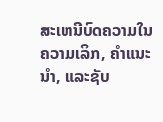ສະເຫນີບົດຄວາມໃນຄວາມເລິກ, ຄໍາແນະນໍາ, ແລະຊັບ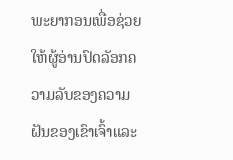ພະຍາກອນເພື່ອຊ່ວຍໃຫ້ຜູ້ອ່ານປົດລັອກຄວາມລັບຂອງຄວາມຝັນຂອງເຂົາເຈົ້າແລະ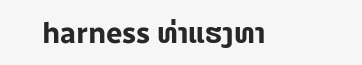harness ທ່າແຮງທາ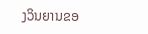ງວິນຍານຂອ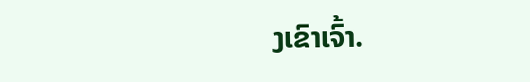ງເຂົາເຈົ້າ.